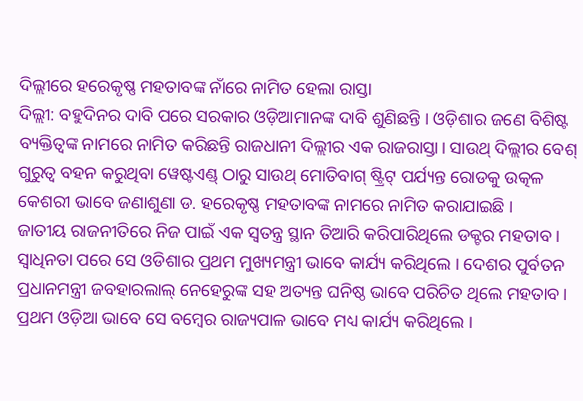ଦିଲ୍ଲୀରେ ହରେକୃଷ୍ଣ ମହତାବଙ୍କ ନାଁରେ ନାମିତ ହେଲା ରାସ୍ତା
ଦିଲ୍ଲୀ: ବହୁଦିନର ଦାବି ପରେ ସରକାର ଓଡ଼ିଆମାନଙ୍କ ଦାବି ଶୁଣିଛନ୍ତି । ଓଡ଼ିଶାର ଜଣେ ବିଶିଷ୍ଟ ବ୍ୟକ୍ତିତ୍ୱଙ୍କ ନାମରେ ନାମିତ କରିଛନ୍ତି ରାଜଧାନୀ ଦିଲ୍ଲୀର ଏକ ରାଜରାସ୍ତା। ସାଉଥ୍ ଦିଲ୍ଲୀର ବେଶ୍ ଗୁରୁତ୍ୱ ବହନ କରୁଥିବା ୱେଷ୍ଟଏଣ୍ଡ୍ ଠାରୁ ସାଉଥ୍ ମୋତିବାଗ୍ ଷ୍ଟ୍ରିଟ୍ ପର୍ଯ୍ୟନ୍ତ ରୋଡକୁ ଉତ୍କଳ କେଶରୀ ଭାବେ ଜଣାଶୁଣା ଡ. ହରେକୃଷ୍ଣ ମହତାବଙ୍କ ନାମରେ ନାମିତ କରାଯାଇଛି ।
ଜାତୀୟ ରାଜନୀତିରେ ନିଜ ପାଇଁ ଏକ ସ୍ୱତନ୍ତ୍ର ସ୍ଥାନ ତିଆରି କରିପାରିଥିଲେ ଡକ୍ଟର ମହତାବ । ସ୍ୱାଧିନତା ପରେ ସେ ଓଡିଶାର ପ୍ରଥମ ମୁଖ୍ୟମନ୍ତ୍ରୀ ଭାବେ କାର୍ଯ୍ୟ କରିଥିଲେ । ଦେଶର ପୁର୍ବତନ ପ୍ରଧାନମନ୍ତ୍ରୀ ଜବହାରଲାଲ୍ ନେହେରୁଙ୍କ ସହ ଅତ୍ୟନ୍ତ ଘନିଷ୍ଠ ଭାବେ ପରିଚିତ ଥିଲେ ମହତାବ। ପ୍ରଥମ ଓଡ଼ିଆ ଭାବେ ସେ ବମ୍ବେର ରାଜ୍ୟପାଳ ଭାବେ ମଧ୍ୟ କାର୍ଯ୍ୟ କରିଥିଲେ ।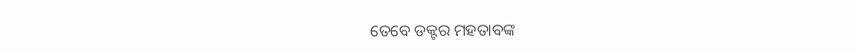ତେବେ ଡକ୍ଟର ମହତାବଙ୍କ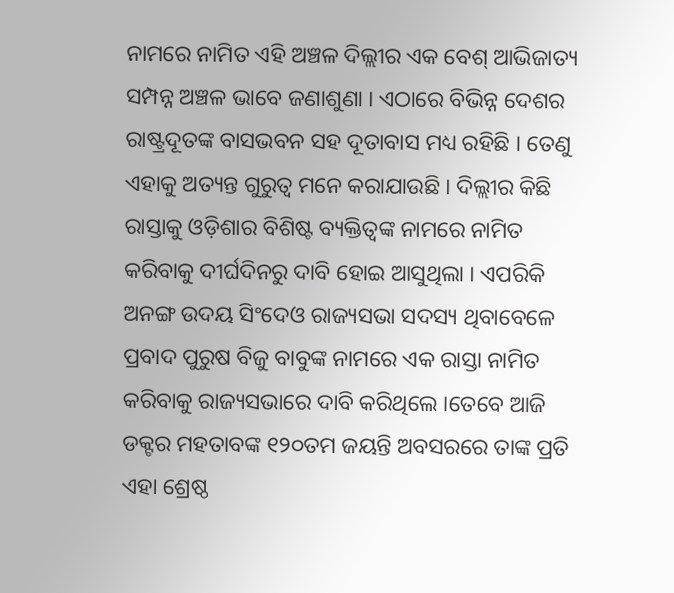ନାମରେ ନାମିତ ଏହି ଅଞ୍ଚଳ ଦିଲ୍ଲୀର ଏକ ବେଶ୍ ଆଭିଜାତ୍ୟ ସମ୍ପନ୍ନ ଅଞ୍ଚଳ ଭାବେ ଜଣାଶୁଣା । ଏଠାରେ ବିଭିନ୍ନ ଦେଶର ରାଷ୍ଟ୍ରଦୂତଙ୍କ ବାସଭବନ ସହ ଦୂତାବାସ ମଧ୍ୟ ରହିଛି । ତେଣୁ ଏହାକୁ ଅତ୍ୟନ୍ତ ଗୁରୁତ୍ୱ ମନେ କରାଯାଉଛି । ଦିଲ୍ଲୀର କିଛି ରାସ୍ତାକୁ ଓଡ଼ିଶାର ବିଶିଷ୍ଟ ବ୍ୟକ୍ତିତ୍ୱଙ୍କ ନାମରେ ନାମିତ କରିବାକୁ ଦୀର୍ଘଦିନରୁ ଦାବି ହୋଇ ଆସୁଥିଲା । ଏପରିକି ଅନଙ୍ଗ ଉଦୟ ସିଂଦେଓ ରାଜ୍ୟସଭା ସଦସ୍ୟ ଥିବାବେଳେ ପ୍ରବାଦ ପୁରୁଷ ବିଜୁ ବାବୁଙ୍କ ନାମରେ ଏକ ରାସ୍ତା ନାମିତ କରିବାକୁ ରାଜ୍ୟସଭାରେ ଦାବି କରିଥିଲେ ।ତେବେ ଆଜି ଡକ୍ଟର ମହତାବଙ୍କ ୧୨୦ତମ ଜୟନ୍ତି ଅବସରରେ ତାଙ୍କ ପ୍ରତି ଏହା ଶ୍ରେଷ୍ଠ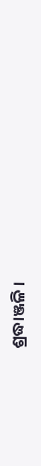ଶ୍ରଦ୍ଧାଞ୍ଜଳି ।